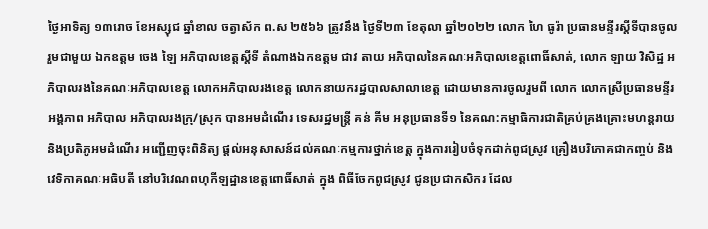ថ្ងៃអាទិត្យ ១៣រោច ខែអស្សុជ ឆ្នាំខាល ចត្វាស័ក ព.ស ២៥៦៦ ត្រូវនឹង ថ្ងៃទី២៣ ខែតុលា ឆ្នាំ២០២២ លោក ហៃ ធូរ៉ា ប្រធានមន្ទីរស្តីទីបានចូលរួមជាមួយ ឯកឧត្តម ចេង ឡៃ អភិបាលខេត្តស្តីទី តំណាងឯកឧត្តម ជាវ តាយ អភិបាលនៃគណៈអភិបាលខេត្តពោធិ៍សាត់, លោក ឡាយ វិសិដ្ឋ អភិបាលរងនៃគណៈអភិបាលខេត្ត លោកអភិបាលរងខេត្ត លោកនាយករដ្ឋបាលសាលាខេត្ត ដោយមានការចូលរួមពី លោក លោកស្រីប្រធានមន្ទីរ អង្គភាព អភិបាល អភិបាលរងក្រុ/ស្រុក បានអមដំណើរ ទេសរដ្ឋមន្រ្តី គន់ គីម អនុប្រធានទី១ នៃគណ:កម្មាធិការជាតិគ្រប់គ្រងគ្រោះមហន្តរាយ និងប្រតិភូអមដំណើរ អញ្ជើញចុះពិនិត្យ ផ្តល់អនុសាសន៍ដល់គណៈកម្មការថ្នាក់ខេត្ត ក្នុងការរៀបចំទុកដាក់ពូជស្រូវ គ្រឿងបរិភោគជាកញ្ចប់ និងវេទិកាគណៈអធិបតី នៅបរិវេណពហុកីឡដ្ឋានខេត្តពោធិ៍សាត់ ក្នុង ពិធីចែកពូជស្រូវ ជូនប្រជាកសិករ ដែល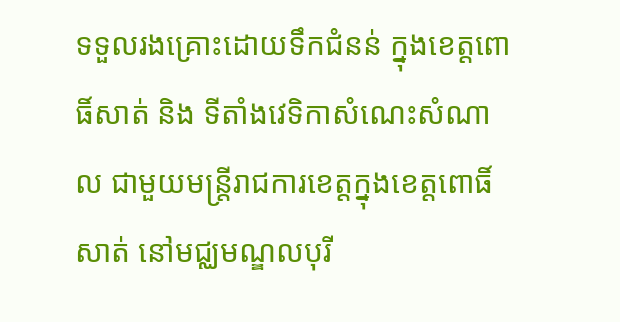ទទួលរងគ្រោះដោយទឹកជំនន់ ក្នុងខេត្តពោធិ៍សាត់ និង ទីតាំងវេទិកាសំណេះសំណាល ជាមួយមន្រ្តីរាជការខេត្តក្នុងខេត្តពោធិ៍សាត់ នៅមជ្ឈមណ្ឌលបុរី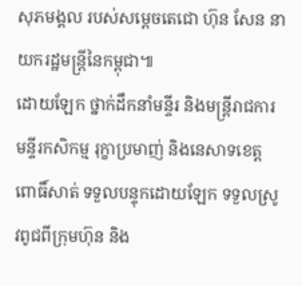សុភមង្គល របស់សម្តេចតេជោ ហ៊ុន សែន នាយករដ្ឋមន្រ្តីនៃកម្ពុជា៕
ដោយឡែក ថ្នាក់ដឹកនាំមន្ទីរ និងមន្រ្តីរាជការ មន្ទីរកសិកម្ម រុក្ខាប្រមាញ់ និងនេសាទខេត្តពោធិ៍សាត់ ទទួលបន្ទុកដោយឡែក ទទួលស្រូវពូជពីក្រុមហ៊ុន និង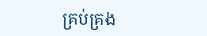គ្រប់គ្រង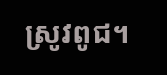ស្រូវពូជ។